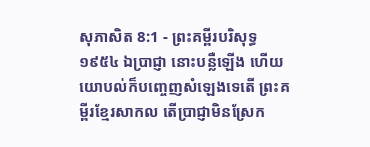សុភាសិត 8:1 - ព្រះគម្ពីរបរិសុទ្ធ ១៩៥៤ ឯប្រាជ្ញា នោះបន្លឺឡើង ហើយយោបល់ក៏បញ្ចេញសំឡេងទេតើ ព្រះគម្ពីរខ្មែរសាកល តើប្រាជ្ញាមិនស្រែក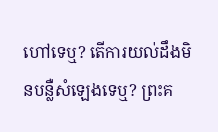ហៅទេឬ? តើការយល់ដឹងមិនបន្លឺសំឡេងទេឬ? ព្រះគ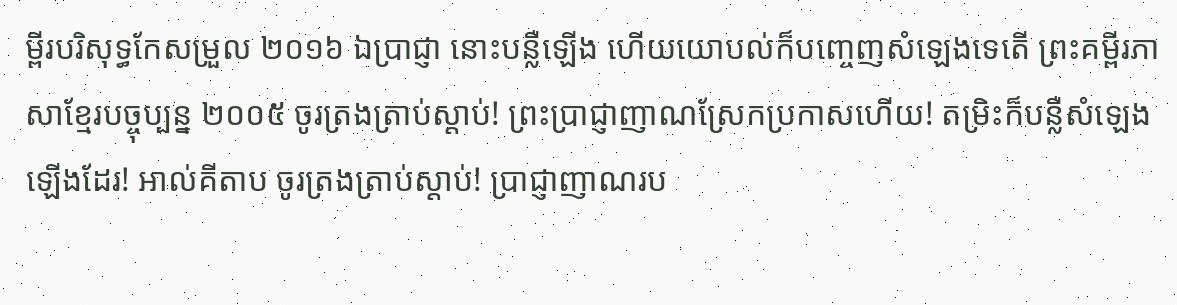ម្ពីរបរិសុទ្ធកែសម្រួល ២០១៦ ឯប្រាជ្ញា នោះបន្លឺឡើង ហើយយោបល់ក៏បញ្ចេញសំឡេងទេតើ ព្រះគម្ពីរភាសាខ្មែរបច្ចុប្បន្ន ២០០៥ ចូរត្រងត្រាប់ស្ដាប់! ព្រះប្រាជ្ញាញាណស្រែកប្រកាសហើយ! តម្រិះក៏បន្លឺសំឡេងឡើងដែរ! អាល់គីតាប ចូរត្រងត្រាប់ស្ដាប់! ប្រាជ្ញាញាណរប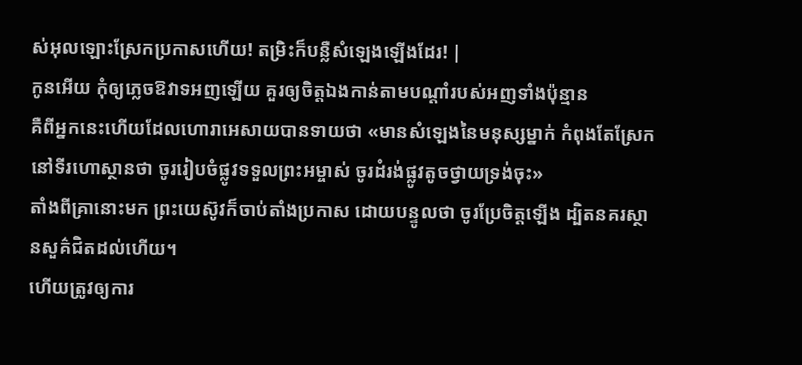ស់អុលឡោះស្រែកប្រកាសហើយ! តម្រិះក៏បន្លឺសំឡេងឡើងដែរ! |
កូនអើយ កុំឲ្យភ្លេចឱវាទអញឡើយ គួរឲ្យចិត្តឯងកាន់តាមបណ្តាំរបស់អញទាំងប៉ុន្មាន
គឺពីអ្នកនេះហើយដែលហោរាអេសាយបានទាយថា «មានសំឡេងនៃមនុស្សម្នាក់ កំពុងតែស្រែកនៅទីរហោស្ថានថា ចូររៀបចំផ្លូវទទួលព្រះអម្ចាស់ ចូរដំរង់ផ្លូវតូចថ្វាយទ្រង់ចុះ»
តាំងពីគ្រានោះមក ព្រះយេស៊ូវក៏ចាប់តាំងប្រកាស ដោយបន្ទូលថា ចូរប្រែចិត្តឡើង ដ្បិតនគរស្ថានសួគ៌ជិតដល់ហើយ។
ហើយត្រូវឲ្យការ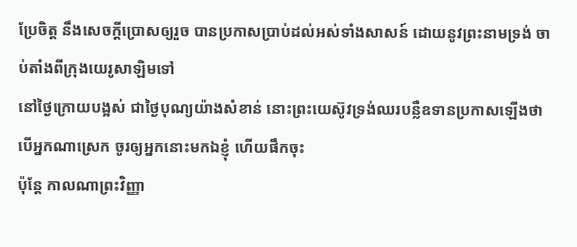ប្រែចិត្ត នឹងសេចក្ដីប្រោសឲ្យរួច បានប្រកាសប្រាប់ដល់អស់ទាំងសាសន៍ ដោយនូវព្រះនាមទ្រង់ ចាប់តាំងពីក្រុងយេរូសាឡិមទៅ
នៅថ្ងៃក្រោយបង្អស់ ជាថ្ងៃបុណ្យយ៉ាងសំខាន់ នោះព្រះយេស៊ូវទ្រង់ឈរបន្លឺឧទានប្រកាសឡើងថា បើអ្នកណាស្រេក ចូរឲ្យអ្នកនោះមកឯខ្ញុំ ហើយផឹកចុះ
ប៉ុន្តែ កាលណាព្រះវិញ្ញា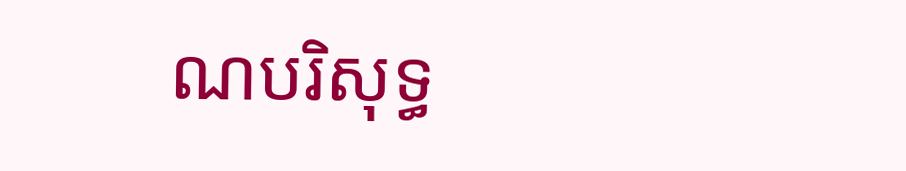ណបរិសុទ្ធ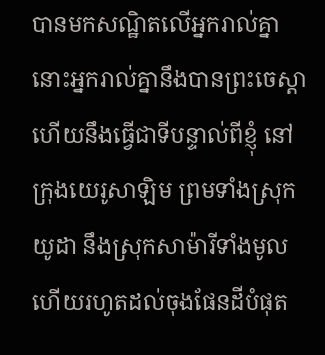បានមកសណ្ឋិតលើអ្នករាល់គ្នា នោះអ្នករាល់គ្នានឹងបានព្រះចេស្តា ហើយនឹងធ្វើជាទីបន្ទាល់ពីខ្ញុំ នៅក្រុងយេរូសាឡិម ព្រមទាំងស្រុកយូដា នឹងស្រុកសាម៉ារីទាំងមូល ហើយរហូតដល់ចុងផែនដីបំផុត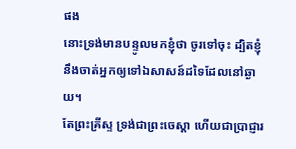ផង
នោះទ្រង់មានបន្ទូលមកខ្ញុំថា ចូរទៅចុះ ដ្បិតខ្ញុំនឹងចាត់អ្នកឲ្យទៅឯសាសន៍ដទៃដែលនៅឆ្ងាយ។
តែព្រះគ្រីស្ទ ទ្រង់ជាព្រះចេស្តា ហើយជាប្រាជ្ញារ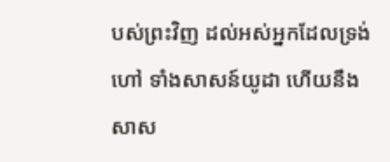បស់ព្រះវិញ ដល់អស់អ្នកដែលទ្រង់ហៅ ទាំងសាសន៍យូដា ហើយនឹងសាស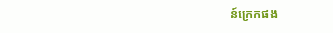ន៍ក្រេកផង